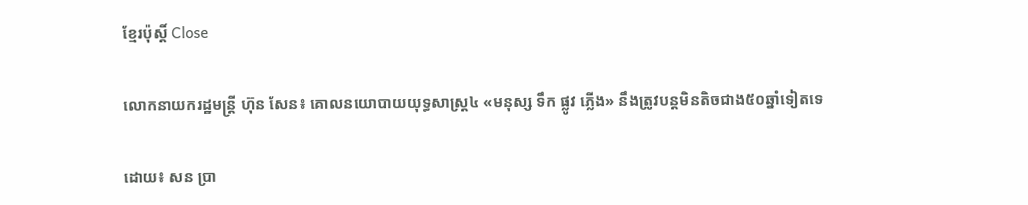ខ្មែរប៉ុស្ដិ៍ Close

លោកនាយករដ្ឋមន្រ្តី ហ៊ុន សែន៖ គោលនយោបាយយុទ្ធសាស្រ្ត៤ «មនុស្ស ទឹក ផ្លូវ ភ្លើង» នឹងត្រូវបន្តមិនតិចជាង៥០ឆ្នាំទៀតទេ

ដោយ៖ សន ប្រា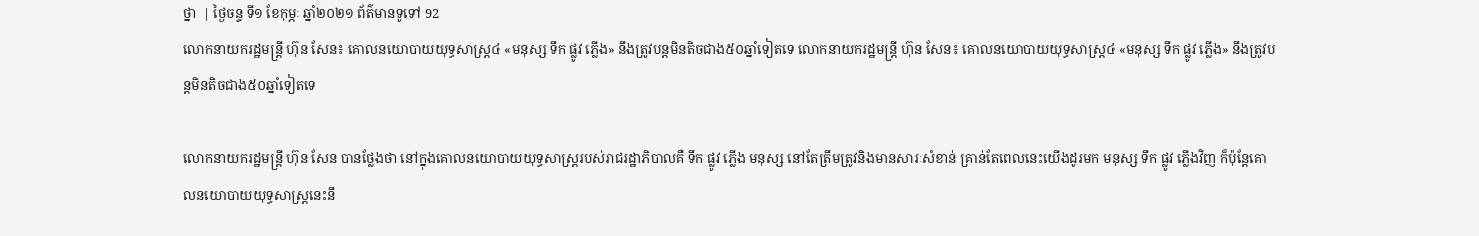ថ្នា  | ថ្ងៃចន្ទ ទី១ ខែកុម្ភៈ ឆ្នាំ២០២១ ព័ត៌មានទូទៅ 92
លោកនាយករដ្ឋមន្រ្តី ហ៊ុន សែន៖ គោលនយោបាយយុទ្ធសាស្រ្ត៤ «មនុស្ស ទឹក ផ្លូវ ភ្លើង» នឹងត្រូវបន្តមិនតិចជាង៥០ឆ្នាំទៀតទេ លោកនាយករដ្ឋមន្រ្តី ហ៊ុន សែន៖ គោលនយោបាយយុទ្ធសាស្រ្ត៤ «មនុស្ស ទឹក ផ្លូវ ភ្លើង» នឹងត្រូវបន្តមិនតិចជាង៥០ឆ្នាំទៀតទេ

លោកនាយករដ្ឋមន្រ្តី ហ៊ុន សែន បានថ្លែងថា នៅក្នុងគោលនយោបាយយុទ្ធសាស្រ្តរបស់រាជរដ្ឋាភិបាលគឺ ទឹក ផ្លូវ ភ្លើង មនុស្ស នៅតែត្រឹមត្រូវនិងមានសារៈសំខាន់ គ្រាន់តែពេលនេះយើងដូរមក មនុស្ស ទឹក ផ្លូវ ភ្លើងវិញ ក៏ប៉ុន្តែគោលនយោបាយយុទ្ធសាស្រ្តនេះនឹ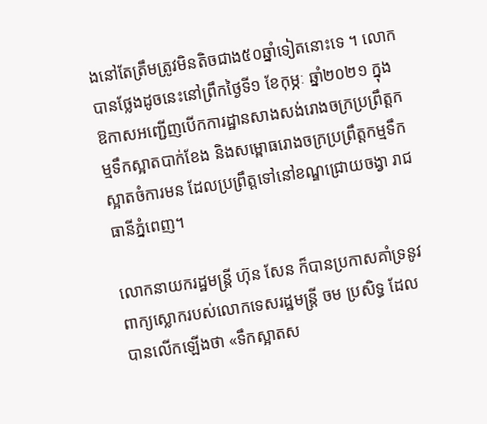ងនៅតែត្រឹមត្រូវមិនតិចជាង៥០ឆ្នាំទៀតនោះទេ ។ លោកបានថ្លែងដូចនេះនៅព្រឹកថ្ងៃទី១ ខែកុម្ភៈ ឆ្នាំ២០២១ ក្នុងឱកាសអញ្ជើញបើកការដ្ឋានសាងសង់រោងចក្រប្រព្រឹត្តកម្មទឹកស្អាតបាក់ខែង និងសម្ពោធរោងចក្រប្រព្រឹត្តកម្មទឹកស្អាតចំការមន ដែលប្រព្រឹត្តទៅនៅខណ្ឌជ្រោយចង្វា រាជធានីភ្នំពេញ។

លោកនាយករដ្ឋមន្រ្តី ហ៊ុន សែន ក៏បានប្រកាសគាំទ្រនូវពាក្យស្លោករបស់លោកទេសរដ្ឋមន្រ្តី ចម ប្រសិទ្ធ ដែលបានលើកឡើងថា «ទឹកស្អាតស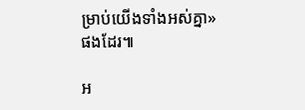ម្រាប់យើងទាំងអស់គ្នា» ផងដែរ៕

អ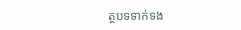ត្ថបទទាក់ទង